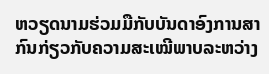ຫວຽດນາມຮ່ວມມືກັບບັນດາອົງການສາກົນກ່ຽວກັບຄວາມສະເໝີພາບລະຫວ່າງ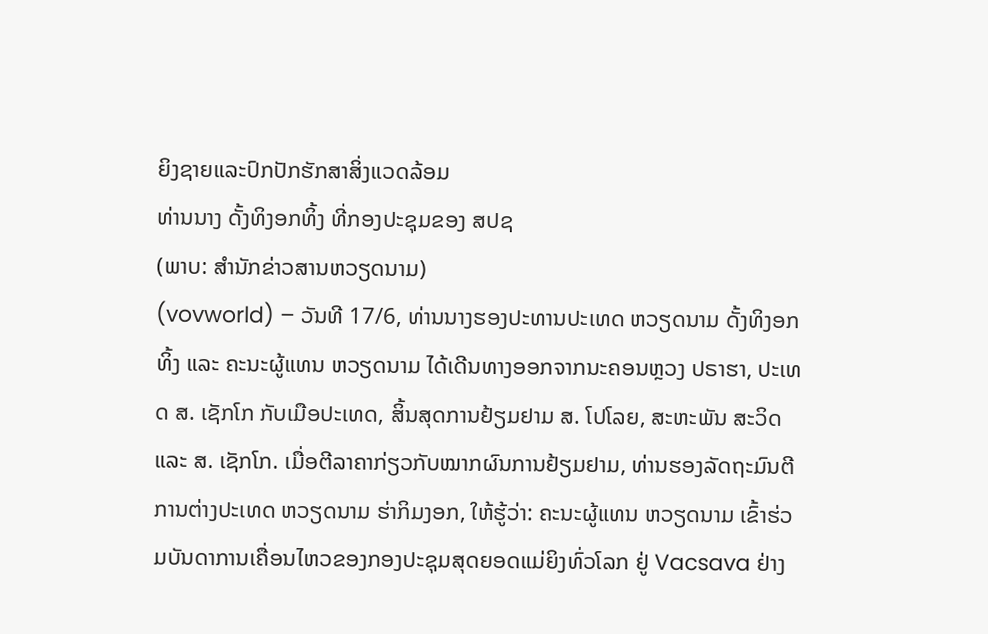ຍິງຊາຍແລະປົກປັກຮັກສາສິ່ງແວດລ້ອມ
ທ່ານນາງ ດັ້ງທິງອກທິ້ງ ທີ່ກອງປະຊຸມຂອງ ສປຊ
(ພາບ: ສຳນັກຂ່າວສານຫວຽດນາມ)
(vovworld) – ວັນທີ 17/6, ທ່ານນາງຮອງປະທານປະເທດ ຫວຽດນາມ ດັ້ງທິງອກທິ້ງ ແລະ ຄະນະຜູ້ແທນ ຫວຽດນາມ ໄດ້ເດີນທາງອອກຈາກນະຄອນຫຼວງ ປຣາຮາ, ປະເທດ ສ. ເຊັກໂກ ກັບເມືອປະເທດ, ສິ້ນສຸດການຢ້ຽມຢາມ ສ. ໂປໂລຍ, ສະຫະພັນ ສະວິດ ແລະ ສ. ເຊັກໂກ. ເມື່ອຕີລາຄາກ່ຽວກັບໝາກຜົນການຢ້ຽມຢາມ, ທ່ານຮອງລັດຖະມົນຕີການຕ່າງປະເທດ ຫວຽດນາມ ຮ່າກິມງອກ, ໃຫ້ຮູ້ວ່າ: ຄະນະຜູ້ແທນ ຫວຽດນາມ ເຂົ້າຮ່ວມບັນດາການເຄື່ອນໄຫວຂອງກອງປະຊຸມສຸດຍອດແມ່ຍິງທົ່ວໂລກ ຢູ່ Vacsava ຢ່າງ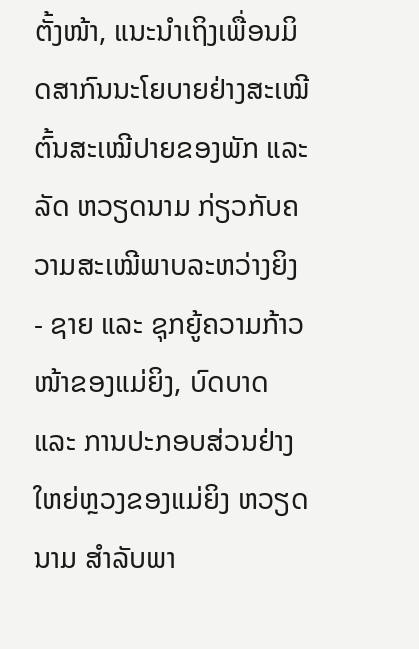ຕັ້ງໜ້າ, ແນະນຳເຖິງເພື່ອນມິດສາກົນນະໂຍບາຍຢ່າງສະເໝີຕົ້ນສະເໝີປາຍຂອງພັກ ແລະ ລັດ ຫວຽດນາມ ກ່ຽວກັບຄວາມສະເໝີພາບລະຫວ່າງຍິງ - ຊາຍ ແລະ ຊຸກຍູ້ຄວາມກ້າວໜ້າຂອງແມ່ຍິງ, ບົດບາດ ແລະ ການປະກອບສ່ວນຢ່າງໃຫຍ່ຫຼວງຂອງແມ່ຍິງ ຫວຽດນາມ ສຳລັບພາ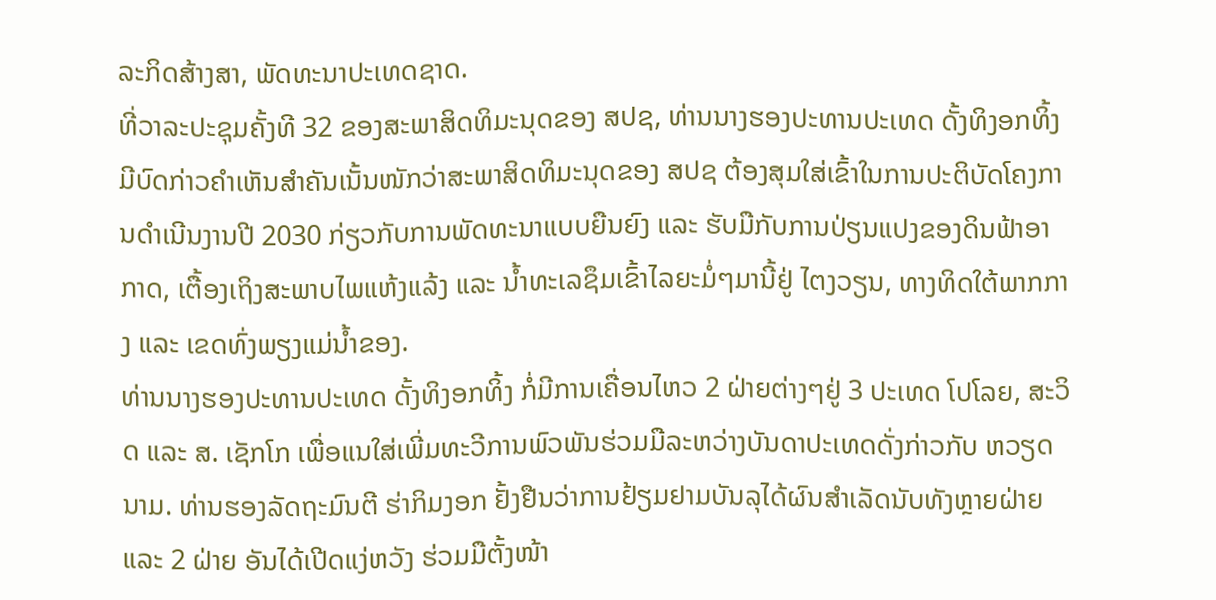ລະກິດສ້າງສາ, ພັດທະນາປະເທດຊາດ.
ທີ່ວາລະປະຊຸມຄັ້ງທີ 32 ຂອງສະພາສິດທິມະນຸດຂອງ ສປຊ, ທ່ານນາງຮອງປະທານປະເທດ ດັ້ງທິງອກທິ້ງ ມີບົດກ່າວຄຳເຫັນສຳຄັນເນັ້ນໜັກວ່າສະພາສິດທິມະນຸດຂອງ ສປຊ ຕ້ອງສຸມໃສ່ເຂົ້າໃນການປະຕິບັດໂຄງການດຳເນີນງານປີ 2030 ກ່ຽວກັບການພັດທະນາແບບຍືນຍົງ ແລະ ຮັບມືກັບການປ່ຽນແປງຂອງດິນຟ້າອາກາດ, ເຕື້ອງເຖິງສະພາບໄພແຫ້ງແລ້ງ ແລະ ນ້ຳທະເລຊຶມເຂົ້າໄລຍະມໍ່ໆມານີ້ຢູ່ ໄຕງວຽນ, ທາງທິດໃຕ້ພາກກາງ ແລະ ເຂດທົ່ງພຽງແມ່ນ້ຳຂອງ.
ທ່ານນາງຮອງປະທານປະເທດ ດັ້ງທິງອກທິ້ງ ກໍ່ມີການເຄື່ອນໄຫວ 2 ຝ່າຍຕ່າງໆຢູ່ 3 ປະເທດ ໂປໂລຍ, ສະວິດ ແລະ ສ. ເຊັກໂກ ເພື່ອແນໃສ່ເພີ່ມທະວີການພົວພັນຮ່ວມມືລະຫວ່າງບັນດາປະເທດດັ່ງກ່າວກັບ ຫວຽດນາມ. ທ່ານຮອງລັດຖະມົນຕີ ຮ່າກິມງອກ ຢັ້ງຢືນວ່າການຢ້ຽມຢາມບັນລຸໄດ້ຜົນສຳເລັດນັບທັງຫຼາຍຝ່າຍ ແລະ 2 ຝ່າຍ ອັນໄດ້ເປີດແງ່ຫວັງ ຮ່ວມມືຕັ້ງໜ້າ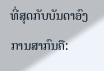ທີ່ສຸດກັບບັນດາອົງການສາກົນຄື: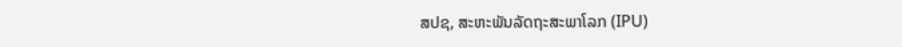ສປຊ, ສະຫະພັນລັດຖະສະພາໂລກ (IPU)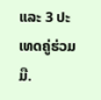ແລະ 3 ປະເທດຄູ່ຮ່ວມມື.